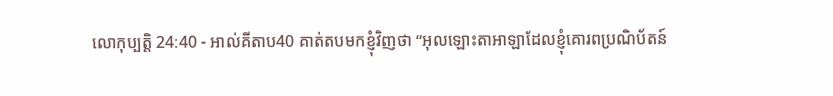លោកុប្បត្តិ 24:40 - អាល់គីតាប40 គាត់តបមកខ្ញុំវិញថា “អុលឡោះតាអាឡាដែលខ្ញុំគោរពប្រណិប័តន៍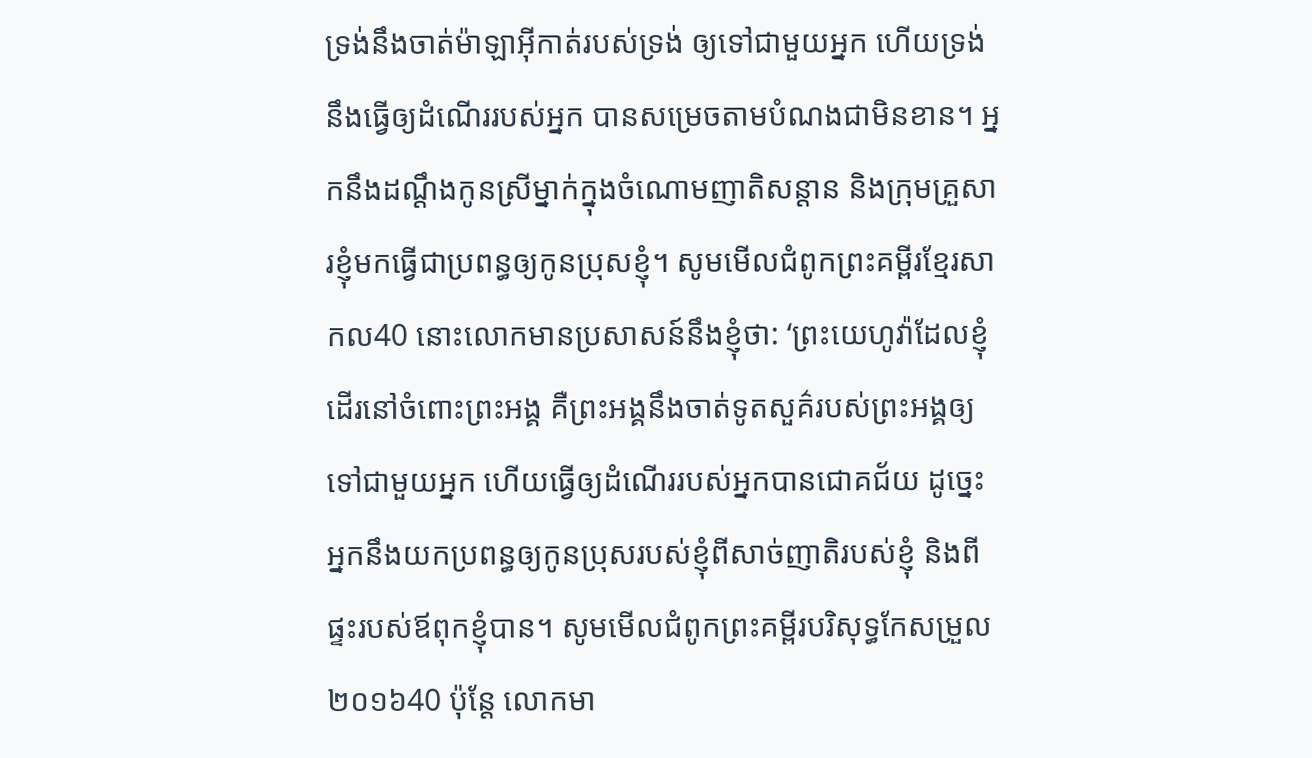ទ្រង់នឹងចាត់ម៉ាឡាអ៊ីកាត់របស់ទ្រង់ ឲ្យទៅជាមួយអ្នក ហើយទ្រង់នឹងធ្វើឲ្យដំណើររបស់អ្នក បានសម្រេចតាមបំណងជាមិនខាន។ អ្នកនឹងដណ្តឹងកូនស្រីម្នាក់ក្នុងចំណោមញាតិសន្តាន និងក្រុមគ្រួសារខ្ញុំមកធ្វើជាប្រពន្ធឲ្យកូនប្រុសខ្ញុំ។ សូមមើលជំពូកព្រះគម្ពីរខ្មែរសាកល40 នោះលោកមានប្រសាសន៍នឹងខ្ញុំថា: ‘ព្រះយេហូវ៉ាដែលខ្ញុំដើរនៅចំពោះព្រះអង្គ គឺព្រះអង្គនឹងចាត់ទូតសួគ៌របស់ព្រះអង្គឲ្យទៅជាមួយអ្នក ហើយធ្វើឲ្យដំណើររបស់អ្នកបានជោគជ័យ ដូច្នេះអ្នកនឹងយកប្រពន្ធឲ្យកូនប្រុសរបស់ខ្ញុំពីសាច់ញាតិរបស់ខ្ញុំ និងពីផ្ទះរបស់ឪពុកខ្ញុំបាន។ សូមមើលជំពូកព្រះគម្ពីរបរិសុទ្ធកែសម្រួល ២០១៦40 ប៉ុន្តែ លោកមា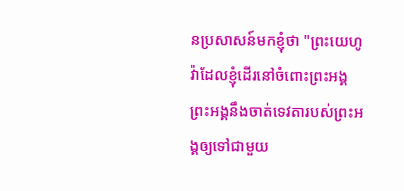នប្រសាសន៍មកខ្ញុំថា "ព្រះយេហូវ៉ាដែលខ្ញុំដើរនៅចំពោះព្រះអង្គ ព្រះអង្គនឹងចាត់ទេវតារបស់ព្រះអង្គឲ្យទៅជាមួយ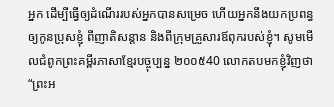អ្នក ដើម្បីធ្វើឲ្យដំណើររបស់អ្នកបានសម្រេច ហើយអ្នកនឹងយកប្រពន្ធឲ្យកូនប្រុសខ្ញុំ ពីញាតិសន្តាន និងពីក្រុមគ្រួសារឪពុករបស់ខ្ញុំ។ សូមមើលជំពូកព្រះគម្ពីរភាសាខ្មែរបច្ចុប្បន្ន ២០០៥40 លោកតបមកខ្ញុំវិញថា “ព្រះអ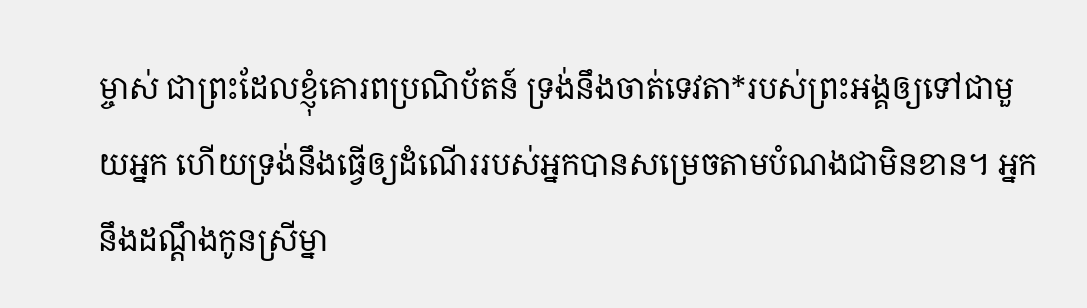ម្ចាស់ ជាព្រះដែលខ្ញុំគោរពប្រណិប័តន៍ ទ្រង់នឹងចាត់ទេវតា*របស់ព្រះអង្គឲ្យទៅជាមួយអ្នក ហើយទ្រង់នឹងធ្វើឲ្យដំណើររបស់អ្នកបានសម្រេចតាមបំណងជាមិនខាន។ អ្នកនឹងដណ្ដឹងកូនស្រីម្នា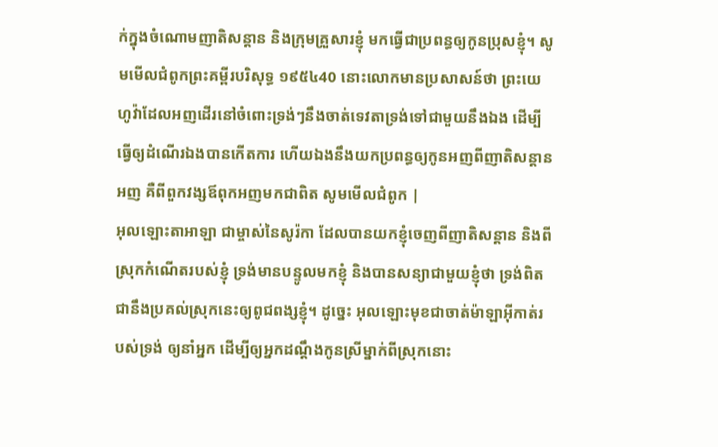ក់ក្នុងចំណោមញាតិសន្ដាន និងក្រុមគ្រួសារខ្ញុំ មកធ្វើជាប្រពន្ធឲ្យកូនប្រុសខ្ញុំ។ សូមមើលជំពូកព្រះគម្ពីរបរិសុទ្ធ ១៩៥៤40 នោះលោកមានប្រសាសន៍ថា ព្រះយេហូវ៉ាដែលអញដើរនៅចំពោះទ្រង់ៗនឹងចាត់ទេវតាទ្រង់ទៅជាមួយនឹងឯង ដើម្បីធ្វើឲ្យដំណើរឯងបានកើតការ ហើយឯងនឹងយកប្រពន្ធឲ្យកូនអញពីញាតិសន្តានអញ គឺពីពួកវង្សឪពុកអញមកជាពិត សូមមើលជំពូក |
អុលឡោះតាអាឡា ជាម្ចាស់នៃសូរ៉កា ដែលបានយកខ្ញុំចេញពីញាតិសន្តាន និងពីស្រុកកំណើតរបស់ខ្ញុំ ទ្រង់មានបន្ទូលមកខ្ញុំ និងបានសន្យាជាមួយខ្ញុំថា ទ្រង់ពិតជានឹងប្រគល់ស្រុកនេះឲ្យពូជពង្សខ្ញុំ។ ដូច្នេះ អុលឡោះមុខជាចាត់ម៉ាឡាអ៊ីកាត់របស់ទ្រង់ ឲ្យនាំអ្នក ដើម្បីឲ្យអ្នកដណ្តឹងកូនស្រីម្នាក់ពីស្រុកនោះ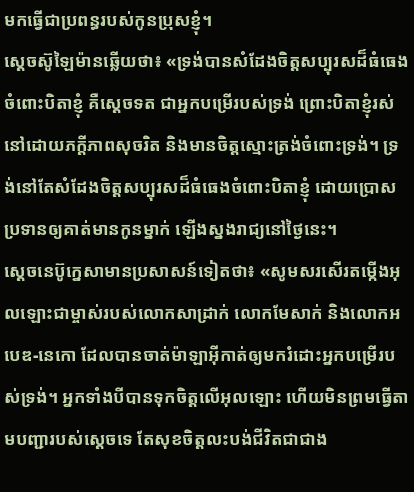មកធ្វើជាប្រពន្ធរបស់កូនប្រុសខ្ញុំ។
ស្តេចស៊ូឡៃម៉ានឆ្លើយថា៖ «ទ្រង់បានសំដែងចិត្តសប្បុរសដ៏ធំធេងចំពោះបិតាខ្ញុំ គឺស្តេចទត ជាអ្នកបម្រើរបស់ទ្រង់ ព្រោះបិតាខ្ញុំរស់នៅដោយភក្តីភាពសុចរិត និងមានចិត្តស្មោះត្រង់ចំពោះទ្រង់។ ទ្រង់នៅតែសំដែងចិត្តសប្បុរសដ៏ធំធេងចំពោះបិតាខ្ញុំ ដោយប្រោសប្រទានឲ្យគាត់មានកូនម្នាក់ ឡើងស្នងរាជ្យនៅថ្ងៃនេះ។
ស្តេចនេប៊ូក្នេសាមានប្រសាសន៍ទៀតថា៖ «សូមសរសើរតម្កើងអុលឡោះជាម្ចាស់របស់លោកសាដ្រាក់ លោកមែសាក់ និងលោកអបេឌ-នេកោ ដែលបានចាត់ម៉ាឡាអ៊ីកាត់ឲ្យមករំដោះអ្នកបម្រើរបស់ទ្រង់។ អ្នកទាំងបីបានទុកចិត្តលើអុលឡោះ ហើយមិនព្រមធ្វើតាមបញ្ជារបស់ស្តេចទេ តែសុខចិត្តលះបង់ជីវិតជាជាង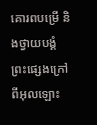គោរពបម្រើ និងថ្វាយបង្គំព្រះផ្សេងក្រៅពីអុលឡោះ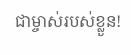ជាម្ចាស់របស់ខ្លួន!